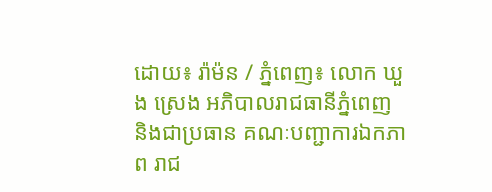ដោយ៖ រ៉ាម៉ន / ភ្នំពេញ៖ លោក ឃួង ស្រេង អភិបាលរាជធានីភ្នំពេញ និងជាប្រធាន គណៈបញ្ជាការឯកភាព រាជ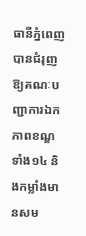ធានីភ្នំពេញ បានជំរុញឱ្យគណៈបញ្ជាការឯកភាពខណ្ឌ ទាំង១៤ និងកម្លាំងមានសម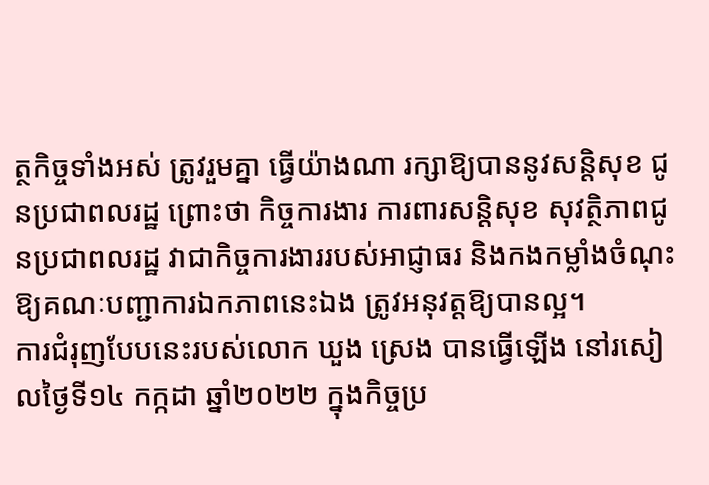ត្ថកិច្ចទាំងអស់ ត្រូវរួមគ្នា ធ្វើយ៉ាងណា រក្សាឱ្យបាននូវសន្តិសុខ ជូនប្រជាពលរដ្ឋ ព្រោះថា កិច្ចការងារ ការពារសន្តិសុខ សុវត្ថិភាពជូនប្រជាពលរដ្ឋ វាជាកិច្ចការងាររបស់អាជ្ញាធរ និងកងកម្លាំងចំណុះឱ្យគណៈបញ្ជាការឯកភាពនេះឯង ត្រូវអនុវត្តឱ្យបានល្អ។
ការជំរុញបែបនេះរបស់លោក ឃួង ស្រេង បានធ្វើឡើង នៅរសៀលថ្ងៃទី១៤ កក្កដា ឆ្នាំ២០២២ ក្នុងកិច្ចប្រ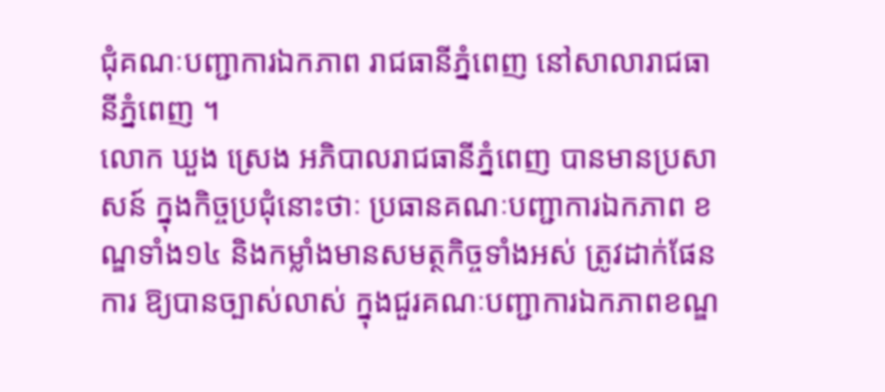ជុំគណៈបញ្ជាការឯកភាព រាជធានីភ្នំពេញ នៅសាលារាជធានីភ្នំពេញ ។
លោក ឃួង ស្រេង អភិបាលរាជធានីភ្នំពេញ បានមានប្រសាសន៍ ក្នុងកិច្ចប្រជុំនោះថាៈ ប្រធានគណៈបញ្ជាការឯកភាព ខណ្ឌទាំង១៤ និងកម្លាំងមានសមត្ថកិច្ចទាំងអស់ ត្រូវដាក់ផែនការ ឱ្យបានច្បាស់លាស់ ក្នុងជួរគណៈបញ្ជាការឯកភាពខណ្ឌ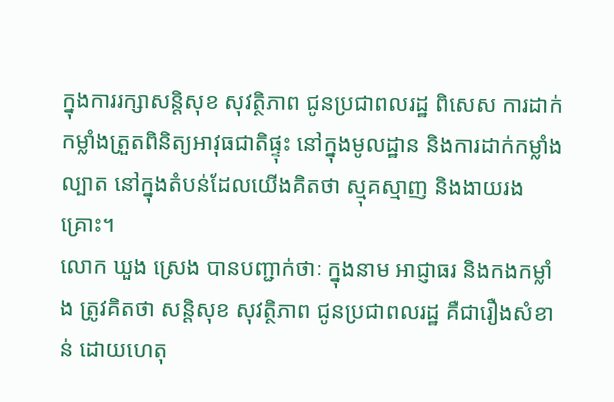ក្នុងការរក្សាសន្តិសុខ សុវត្ថិភាព ជូនប្រជាពលរដ្ឋ ពិសេស ការដាក់កម្លាំងត្រួតពិនិត្យអាវុធជាតិផ្ទុះ នៅក្នុងមូលដ្ឋាន និងការដាក់កម្លាំងល្បាត នៅក្នុងតំបន់ដែលយើងគិតថា ស្មុគស្មាញ និងងាយរងគ្រោះ។
លោក ឃួង ស្រេង បានបញ្ជាក់ថាៈ ក្នុងនាម អាជ្ញាធរ និងកងកម្លាំង ត្រូវគិតថា សន្តិសុខ សុវត្ថិភាព ជូនប្រជាពលរដ្ឋ គឺជារឿងសំខាន់ ដោយហេតុ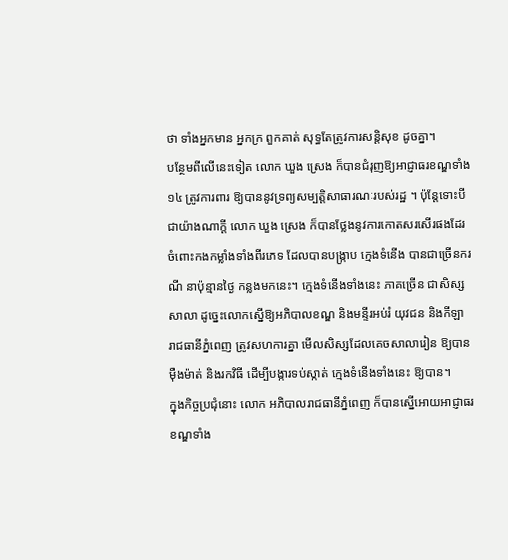ថា ទាំងអ្នកមាន អ្នកក្រ ពួកគាត់ សុទ្ធតែត្រូវការសន្តិសុខ ដូចគ្នា។
បន្ថែមពីលើនេះទៀត លោក ឃួង ស្រេង ក៏បានជំរុញឱ្យអាជ្ញាធរខណ្ឌទាំង១៤ ត្រូវការពារ ឱ្យបាននូវទ្រព្យសម្បត្តិសាធារណៈរបស់រដ្ឋ ។ ប៉ុន្តែទោះបីជាយ៉ាងណាក្តី លោក ឃួង ស្រេង ក៏បានថ្លែងនូវការកោតសរសើរផងដែរ ចំពោះកងកម្លាំងទាំងពីរភេទ ដែលបានបង្ក្រាប ក្មេងទំនើង បានជាច្រើនករណី នាប៉ុន្មានថ្ងៃ កន្លងមកនេះ។ ក្មេងទំនើងទាំងនេះ ភាគច្រើន ជាសិស្សសាលា ដូច្នេះលោកស្នើឱ្យអភិបាលខណ្ឌ និងមន្ទីរអប់រំ យុវជន និងកីឡា រាជធានីភ្នំពេញ ត្រូវសហការគ្នា មើលសិស្សដែលគេចសាលារៀន ឱ្យបានម៉ឺងម៉ាត់ និងរកវិធី ដើម្បីបង្ការទប់ស្កាត់ ក្មេងទំនើងទាំងនេះ ឱ្យបាន។
ក្នុងកិច្ចប្រជុំនោះ លោក អភិបាលរាជធានីភ្នំពេញ ក៏បានស្នើអោយអាជ្ញាធរខណ្ឌទាំង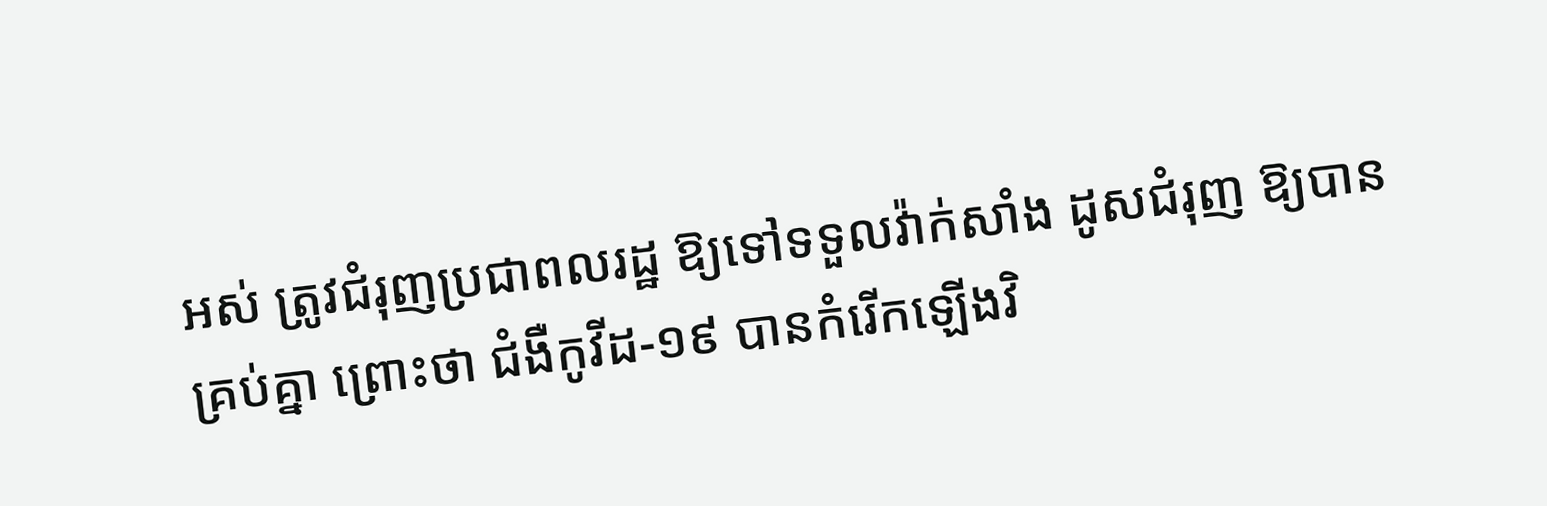អស់ ត្រូវជំរុញប្រជាពលរដ្ឋ ឱ្យទៅទទួលវ៉ាក់សាំង ដូសជំរុញ ឱ្យបានគ្រប់គ្នា ព្រោះថា ជំងឺកូវីដ-១៩ បានកំរើកឡើងវិ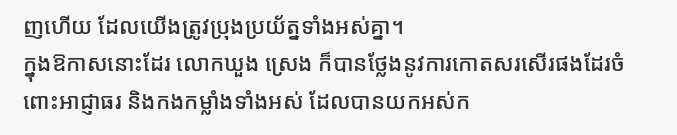ញហើយ ដែលយើងត្រូវប្រុងប្រយ័ត្នទាំងអស់គ្នា។
ក្នុងឱកាសនោះដែរ លោកឃួង ស្រេង ក៏បានថ្លែងនូវការកោតសរសើរផងដែរចំពោះអាជ្ញាធរ និងកងកម្លាំងទាំងអស់ ដែលបានយកអស់ក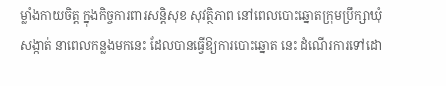ម្លាំងកាយចិត្ត ក្នុងកិច្ចការពារសន្តិសុខ សុវត្ថិភាព នៅពេលបោះឆ្នោតក្រុមប្រឹក្សាឃុំ សង្កាត់ នាពេលកន្លងមកនេះ ដែលបានធ្វើឱ្យការបោះឆ្នោត នេះ ដំណើរការទៅដោ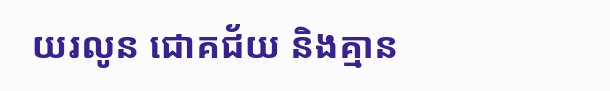យរលូន ជោគជ័យ និងគ្មាន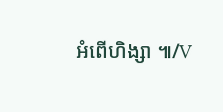អំពើហិង្សា ៕/V